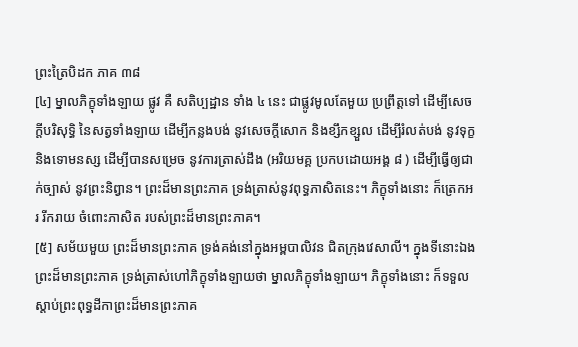ព្រះត្រៃបិដក ភាគ ៣៨
[៤] ម្នាលភិក្ខុទាំងឡាយ ផ្លូវ គឺ សតិប្បដ្ឋាន ទាំង ៤ នេះ ជាផ្លូវមូលតែមួយ ប្រព្រឹត្តទៅ ដើម្បីសេចក្តីបរិសុទ្ធិ នៃសត្វទាំងឡាយ ដើម្បីកន្លងបង់ នូវសេចក្តីសោក និងខ្សឹកខ្សួល ដើម្បីរំលត់បង់ នូវទុក្ខ និងទោមនស្ស ដើម្បីបានសម្រេច នូវការត្រាស់ដឹង (អរិយមគ្គ ប្រកបដោយអង្គ ៨ ) ដើម្បីធ្វើឲ្យជាក់ច្បាស់ នូវព្រះនិព្វាន។ ព្រះដ៏មានព្រះភាគ ទ្រង់ត្រាស់នូវពុទ្ធភាសិតនេះ។ ភិក្ខុទាំងនោះ ក៏ត្រេកអរ រីករាយ ចំពោះភាសិត របស់ព្រះដ៏មានព្រះភាគ។
[៥] សម័យមួយ ព្រះដ៏មានព្រះភាគ ទ្រង់គង់នៅក្នុងអម្ពបាលិវន ជិតក្រុងវេសាលី។ ក្នុងទីនោះឯង ព្រះដ៏មានព្រះភាគ ទ្រង់ត្រាស់ហៅភិក្ខុទាំងឡាយថា ម្នាលភិក្ខុទាំងឡាយ។ ភិក្ខុទាំងនោះ ក៏ទទួលស្តាប់ព្រះពុទ្ធដីកាព្រះដ៏មានព្រះភាគ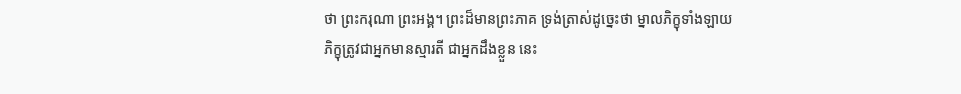ថា ព្រះករុណា ព្រះអង្គ។ ព្រះដ៏មានព្រះភាគ ទ្រង់ត្រាស់ដូច្នេះថា ម្នាលភិក្ខុទាំងឡាយ ភិក្ខុត្រូវជាអ្នកមានស្មារតី ជាអ្នកដឹងខ្លួន នេះ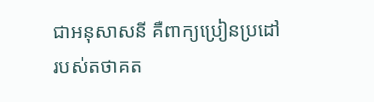ជាអនុសាសនី គឺពាក្យប្រៀនប្រដៅ របស់តថាគត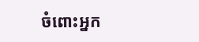ចំពោះអ្នក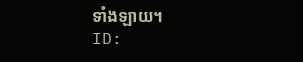ទាំងឡាយ។
ID: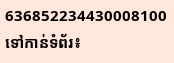636852234430008100
ទៅកាន់ទំព័រ៖